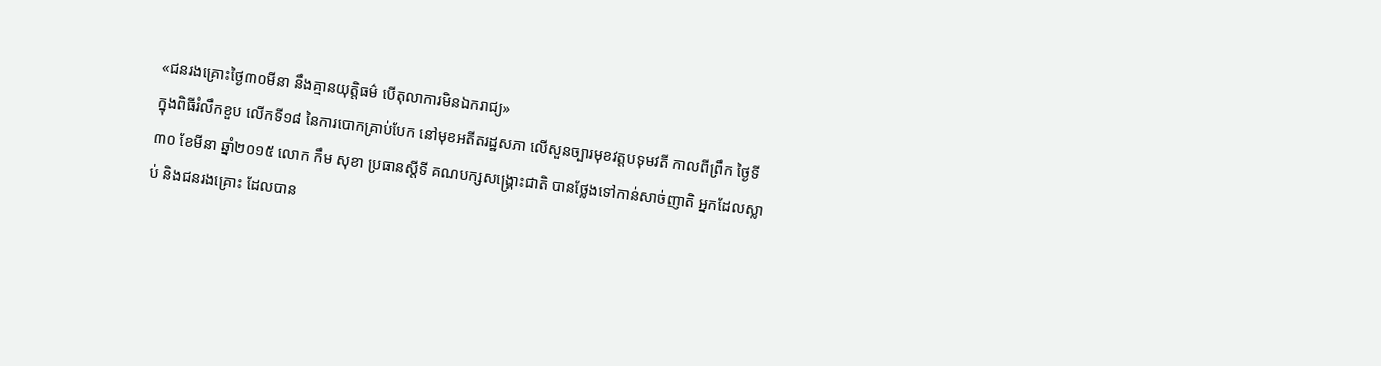«ជនរងគ្រោះថ្ងៃ៣០មីនា នឹងគ្មានយុត្តិធម៌ បើតុលាការមិនឯករាជ្យ»
ក្នុងពិធីរំលឹកខួប លើកទី១៨ នៃការបោកគ្រាប់បែក នៅមុខអតីតរដ្ឋសភា លើសួនច្បារមុខវត្តបទុមវតី កាលពីព្រឹក ថ្ងៃទី៣០ ខែមីនា ឆ្នាំ២០១៥ លោក កឹម សុខា ប្រធានស្តីទី គណបក្សសង្គ្រោះជាតិ បានថ្លែងទៅកាន់សាច់ញាតិ អ្នកដែលស្លាប់ និងជនរងគ្រោះ ដែលបាន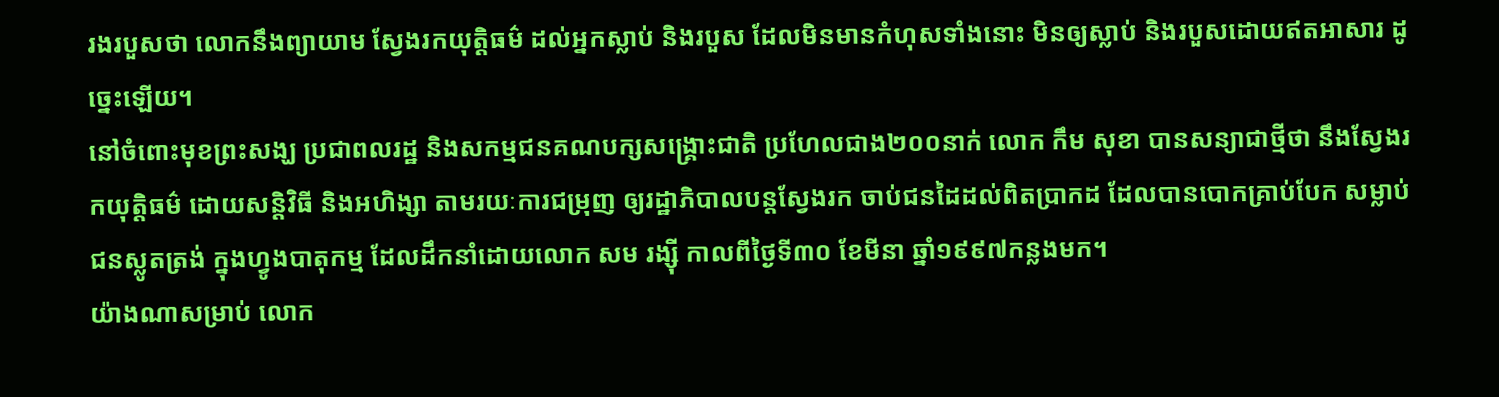រងរបួសថា លោកនឹងព្យាយាម ស្វែងរកយុត្តិធម៌ ដល់អ្នកស្លាប់ និងរបួស ដែលមិនមានកំហុសទាំងនោះ មិនឲ្យស្លាប់ និងរបួសដោយឥតអាសារ ដូច្នេះឡើយ។
នៅចំពោះមុខព្រះសង្ឃ ប្រជាពលរដ្ឋ និងសកម្មជនគណបក្សសង្គ្រោះជាតិ ប្រហែលជាង២០០នាក់ លោក កឹម សុខា បានសន្យាជាថ្មីថា នឹងស្វែងរកយុត្តិធម៌ ដោយសន្តិវិធី និងអហិង្សា តាមរយៈការជម្រុញ ឲ្យរដ្ឋាភិបាលបន្តស្វែងរក ចាប់ជនដៃដល់ពិតប្រាកដ ដែលបានបោកគ្រាប់បែក សម្លាប់ជនស្លូតត្រង់ ក្នុងហ្វូងបាតុកម្ម ដែលដឹកនាំដោយលោក សម រង្ស៊ី កាលពីថ្ងៃទី៣០ ខែមីនា ឆ្នាំ១៩៩៧កន្លងមក។
យ៉ាងណាសម្រាប់ លោក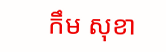កឹម សុខា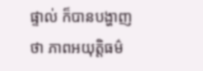ផ្ទាល់ ក៏បានបង្ហាញថា ភាពអយុត្តិធម៌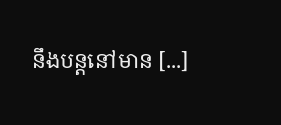នឹងបន្តនៅមាន [...]